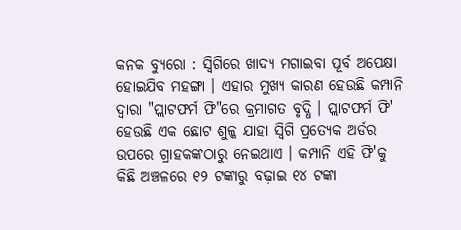କନକ ବ୍ୟୁରୋ : ସ୍ୱିଗିରେ ଖାଦ୍ୟ ମଗାଇବା ପୂର୍ବ ଅପେକ୍ଷା ହୋଇଯିବ ମହଙ୍ଗା । ଏହାର ମୁଖ୍ୟ କାରଣ ହେଉଛି କମ୍ପାନି ଦ୍ୱାରା "ପ୍ଲାଟଫର୍ମ ଫି"ରେ କ୍ରମାଗତ ବୃଦ୍ଧି । ପ୍ଲାଟଫର୍ମ ଫି' ହେଉଛି ଏକ ଛୋଟ ଶୁଳ୍କ ଯାହା ସ୍ୱିଗି ପ୍ରତ୍ୟେକ ଅର୍ଡର ଉପରେ ଗ୍ରାହକଙ୍କଠାରୁ ନେଇଥାଏ । କମ୍ପାନି ଏହି ଫି'କୁ କିଛି ଅଞ୍ଚଳରେ ୧୨ ଟଙ୍କାରୁ ବଢ଼ାଇ ୧୪ ଟଙ୍କା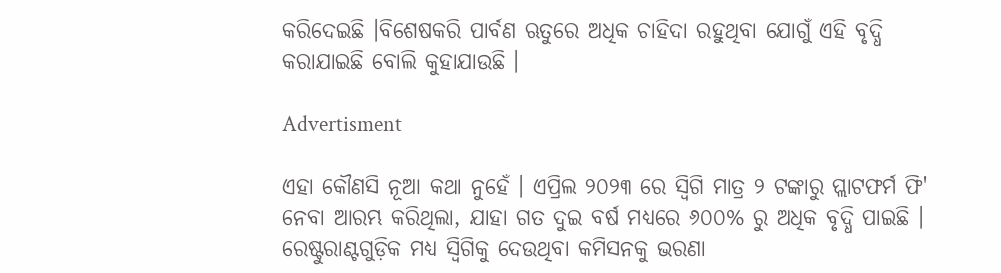କରିଦେଇଛି ।ବିଶେଷକରି ପାର୍ବଣ ଋତୁରେ ଅଧିକ ଚାହିଦା ରହୁଥିବା ଯୋଗୁଁ ଏହି ବୃଦ୍ଧି କରାଯାଇଛି ବୋଲି କୁହାଯାଉଛି ।

Advertisment

ଏହା କୌଣସି ନୂଆ କଥା ନୁହେଁ । ଏପ୍ରିଲ ୨୦୨୩ ରେ ସ୍ୱିଗି ମାତ୍ର ୨ ଟଙ୍କାରୁ ପ୍ଲାଟଫର୍ମ ଫି' ନେବା ଆରମ୍ଭ କରିଥିଲା, ଯାହା ଗତ ଦୁଇ ବର୍ଷ ମଧ୍ୟରେ ୬୦୦% ରୁ ଅଧିକ ବୃଦ୍ଧି ପାଇଛି । ରେଷ୍ଟୁରାଣ୍ଟଗୁଡ଼ିକ ମଧ୍ୟ ସ୍ୱିଗିକୁ ଦେଉଥିବା କମିସନକୁ ଭରଣା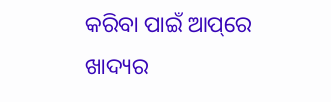କରିବା ପାଇଁ ଆପ୍‌ରେ ଖାଦ୍ୟର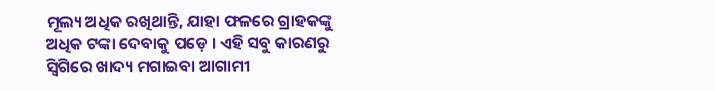ମୂଲ୍ୟ ଅଧିକ ରଖିଥାନ୍ତି, ଯାହା ଫଳରେ ଗ୍ରାହକଙ୍କୁ ଅଧିକ ଟଙ୍କା ଦେବାକୁ ପଡ଼େ । ଏହି ସବୁ କାରଣରୁ ସ୍ୱିଗିରେ ଖାଦ୍ୟ ମଗାଇବା ଆଗାମୀ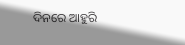ଦିନରେ ଆହୁରି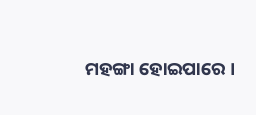ମହଙ୍ଗା ହୋଇପାରେ ।